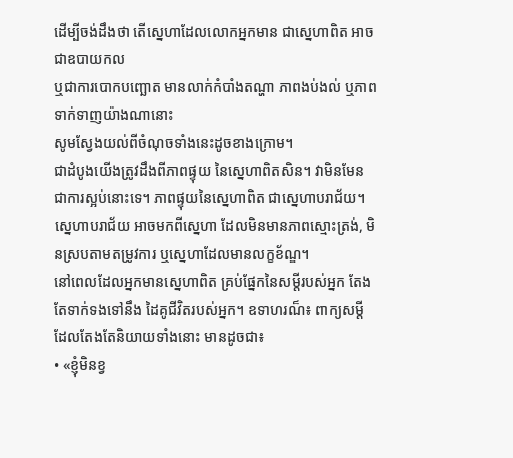ដើម្បីចង់ដឹងថា តើស្នេហាដែលលោកអ្នកមាន ជាស្នេហាពិត អាចជាឧបាយកល
ឬជាការបោកបញ្ឆោត មានលាក់កំបាំងតណ្ហា ភាពងប់ងល់ ឬភាពទាក់ទាញយ៉ាងណានោះ
សូមស្វែងយល់ពីចំណុចទាំងនេះដូចខាងក្រោម។
ជាដំបូងយើងត្រូវដឹងពីភាពផ្ទុយ នៃស្នេហាពិតសិន។ វាមិនមែន ជាការស្អប់នោះទេ។ ភាពផ្ទុយនៃស្នេហាពិត ជាស្នេហាបរាជ័យ។ ស្នេហាបរាជ័យ អាចមកពីស្នេហា ដែលមិនមានភាពស្មោះត្រង់, មិនស្របតាមតម្រូវការ ឬស្នេហាដែលមានលក្ខខ័ណ្ឌ។
នៅពេលដែលអ្នកមានស្នេហាពិត គ្រប់ផ្នែកនៃសម្តីរបស់អ្នក តែងតែទាក់ទងទៅនឹង ដៃគូជីវិតរបស់អ្នក។ ឧទាហរណ៏៖ ពាក្យសម្តីដែលតែងតែនិយាយទាំងនោះ មានដូចជា៖
• «ខ្ញុំមិនខ្វ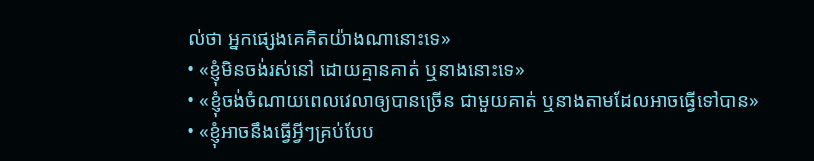ល់ថា អ្នកផ្សេងគេគិតយ៉ាងណានោះទេ»
• «ខ្ញុំមិនចង់រស់នៅ ដោយគ្មានគាត់ ឬនាងនោះទេ»
• «ខ្ញុំចង់ចំណាយពេលវេលាឲ្យបានច្រើន ជាមួយគាត់ ឬនាងតាមដែលអាចធ្វើទៅបាន»
• «ខ្ញុំអាចនឹងធ្វើអ្វីៗគ្រប់បែប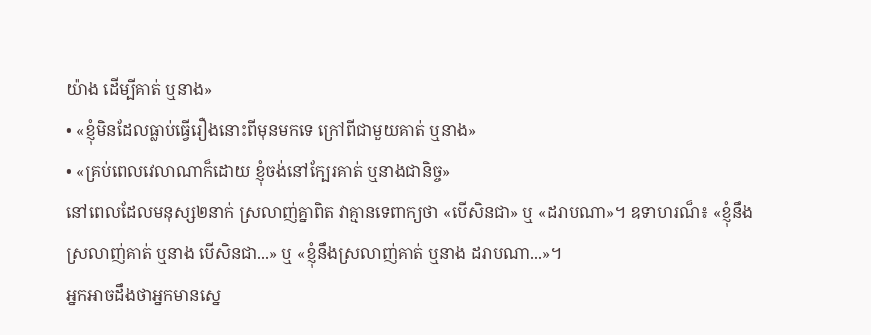យ៉ាង ដើម្បីគាត់ ឬនាង»
• «ខ្ញុំមិនដែលធ្លាប់ធ្វើរឿងនោះពីមុនមកទេ ក្រៅពីជាមួយគាត់ ឬនាង»
• «គ្រប់ពេលវេលាណាក៏ដោយ ខ្ញុំចង់នៅក្បែរគាត់ ឬនាងជានិច្ច»
នៅពេលដែលមនុស្ស២នាក់ ស្រលាញ់គ្នាពិត វាគ្មានទេពាក្យថា «បើសិនជា» ឬ «ដរាបណា»។ ឧទាហរណ៏៖ «ខ្ញុំនឹងស្រលាញ់គាត់ ឬនាង បើសិនជា...» ឬ «ខ្ញុំនឹងស្រលាញ់គាត់ ឬនាង ដរាបណា...»។
អ្នកអាចដឹងថាអ្នកមានស្នេ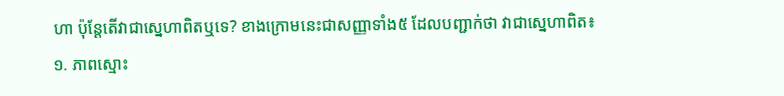ហា ប៉ុន្តែតើវាជាស្នេហាពិតឬទេ? ខាងក្រោមនេះជាសញ្ញាទាំង៥ ដែលបញ្ជាក់ថា វាជាស្នេហាពិត៖
១. ភាពស្មោះ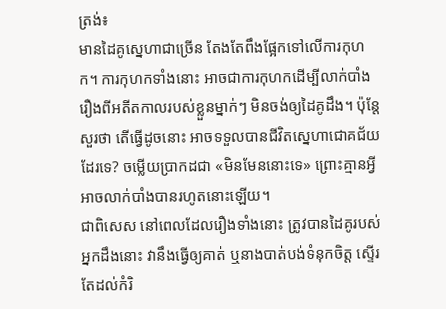ត្រង់៖
មានដៃគូស្នេហាជាច្រើន តែងតែពឹងផ្អែកទៅលើការកុហក។ ការកុហកទាំងនោះ អាចជាការកុហកដើម្បីលាក់បាំងរឿងពីអតីតកាលរបស់ខ្លួនម្នាក់ៗ មិនចង់ឲ្យដៃគូដឹង។ ប៉ុន្តែសួរថា តើធ្វើដូចនោះ អាចទទួលបានជីវិតស្នេហាជោគជ័យដែរទេ? ចម្លើយប្រាកដជា «មិនមែននោះទេ» ព្រោះគ្មានអ្វីអាចលាក់បាំងបានរហូតនោះឡើយ។
ជាពិសេស នៅពេលដែលរឿងទាំងនោះ ត្រូវបានដៃគូរបស់អ្នកដឹងនោះ វានឹងធ្វើឲ្យគាត់ ឬនាងបាត់បង់ទំនុកចិត្ត ស្ទើរតែដល់កំរិ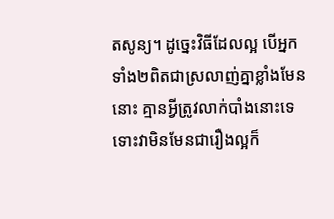តសូន្យ។ ដូច្នេះវិធីដែលល្អ បើអ្នកទាំង២ពិតជាស្រលាញ់គ្នាខ្លាំងមែននោះ គ្មានអ្វីត្រូវលាក់បាំងនោះទេ ទោះវាមិនមែនជារឿងល្អក៏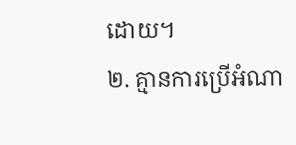ដោយ។
២. គ្មានការប្រើអំណា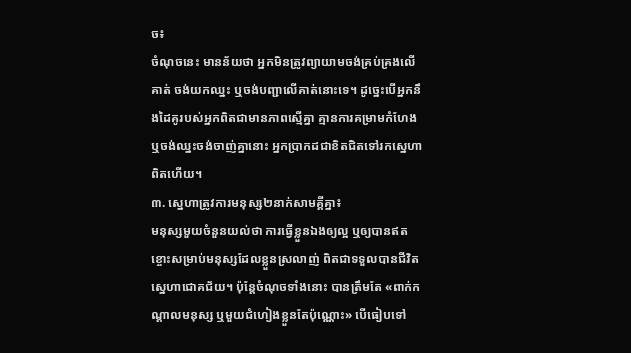ច៖
ចំណុចនេះ មានន័យថា អ្នកមិនត្រូវព្យាយាមចង់គ្រប់គ្រងលើគាត់ ចង់យកឈ្នះ ឬចង់បញ្ជាលើគាត់នោះទេ។ ដូច្នេះបើអ្នកនឹងដៃគូរបស់អ្នកពិតជាមានភាពស្មើគ្នា គ្មានការគម្រាមកំហែង ឬចង់ឈ្នះចង់ចាញ់គ្នានោះ អ្នកប្រាកដជាខិតជិតទៅរកស្នេហាពិតហើយ។
៣. ស្នេហាត្រូវការមនុស្ស២នាក់សាមគ្គីគ្នា៖
មនុស្សមួយចំនួនយល់ថា ការធ្វើខ្លួនឯងឲ្យល្អ ឬឲ្យបានឥតខ្ចោះសម្រាប់មនុស្សដែលខ្លួនស្រលាញ់ ពិតជាទទួលបានជីវិតស្នេហាជោគជ័យ។ ប៉ុន្តែចំណុចទាំងនោះ បានត្រឹមតែ «ពាក់កណ្តាលមនុស្ស ឬមួយជំហៀងខ្លួនតែប៉ុណ្ណោះ» បើធៀបទៅ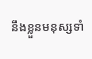នឹងខ្លួនមនុស្សទាំ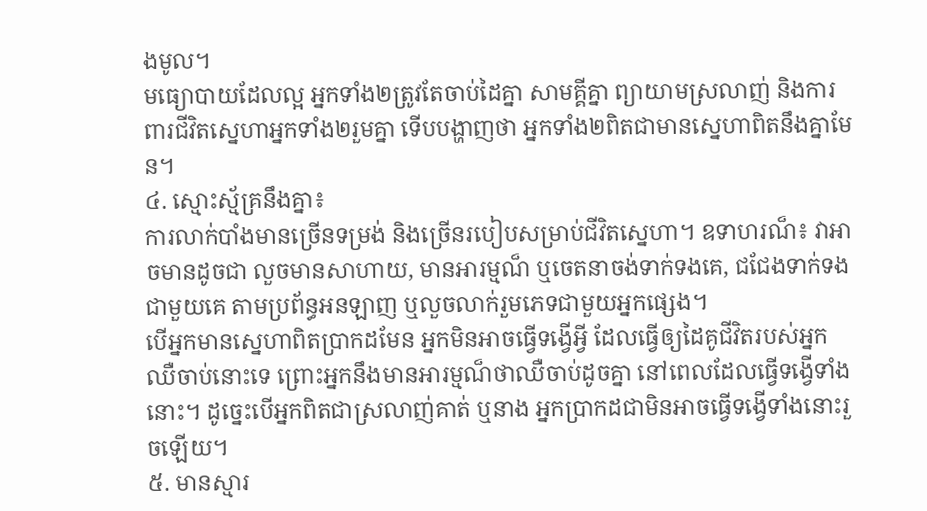ងមូល។
មធ្យោបាយដែលល្អ អ្នកទាំង២ត្រូវតែចាប់ដៃគ្នា សាមគ្គីគ្នា ព្យាយាមស្រលាញ់ និងការពារជីវិតស្នេហាអ្នកទាំង២រួមគ្នា ទើបបង្ហាញថា អ្នកទាំង២ពិតជាមានស្នេហាពិតនឹងគ្នាមែន។
៤. ស្មោះស្ម័គ្រនឹងគ្នា៖
ការលាក់បាំងមានច្រើនទម្រង់ និងច្រើនរបៀបសម្រាប់ជីវិតស្នេហា។ ឧទាហរណ៏៖ វាអាចមានដូចជា លួចមានសាហាយ, មានអារម្មណ៏ ឬចេតនាចង់ទាក់ទងគេ, ជជែងទាក់ទងជាមួយគេ តាមប្រព័ន្ធអនឡាញ ឬលួចលាក់រួមភេទជាមួយអ្នកផ្សេង។
បើអ្នកមានស្នេហាពិតប្រាកដមែន អ្នកមិនអាចធ្វើទង្វើអ្វី ដែលធ្វើឲ្យដៃគូជីវិតរបស់អ្នកឈឺចាប់នោះទេ ព្រោះអ្នកនឹងមានអារម្មណ៏ថាឈឺចាប់ដូចគ្នា នៅពេលដែលធ្វើទង្វើទាំងនោះ។ ដូច្នេះបើអ្នកពិតជាស្រលាញ់គាត់ ឬនាង អ្នកប្រាកដជាមិនអាចធ្វើទង្វើទាំងនោះរួចឡើយ។
៥. មានស្មារ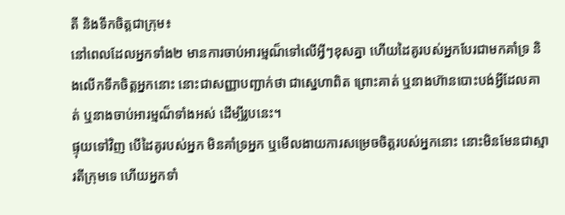តី និងទឹកចិត្តជាក្រុម៖
នៅពេលដែលអ្នកទាំង២ មានការចាប់អារម្មណ៏ទៅលើអ្វីៗខុសគ្នា ហើយដៃគូរបស់អ្នកបែរជាមកគាំទ្រ និងលើកទឹកចិត្តអ្នកនោះ នោះជាសញ្ញាបញ្ជាក់ថា ជាស្នេហាពិត ព្រោះគាត់ ឬនាងហ៊ានបោះបង់អ្វីដែលគាត់ ឬនាងចាប់អារម្មណ៏ទាំងអស់ ដើម្បីរូបនេះ។
ផ្ទុយទៅវិញ បើដៃគូរបស់អ្នក មិនគាំទ្រអ្នក ឬមើលងាយការសម្រេចចិត្តរបស់អ្នកនោះ នោះមិនមែនជាស្មារតីក្រុមទេ ហើយអ្នកទាំ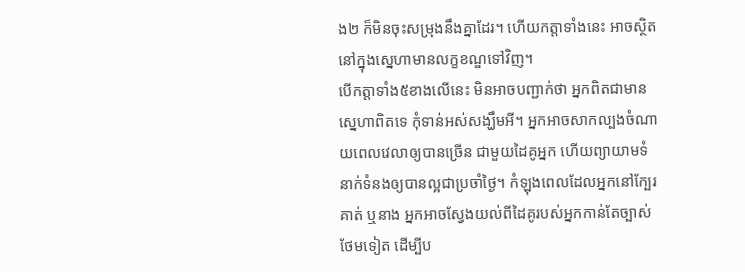ង២ ក៏មិនចុះសម្រុងនឹងគ្នាដែរ។ ហើយកត្តាទាំងនេះ អាចស្ថិតនៅក្នុងស្នេហាមានលក្ខខណ្ឌទៅវិញ។
បើកត្តាទាំង៥ខាងលើនេះ មិនអាចបញ្ជាក់ថា អ្នកពិតជាមានស្នេហាពិតទេ កុំទាន់អស់សង្ឃឹមអី។ អ្នកអាចសាកល្បងចំណាយពេលវេលាឲ្យបានច្រើន ជាមួយដៃគូអ្នក ហើយព្យាយាមទំនាក់ទំនងឲ្យបានល្អជាប្រចាំថ្ងៃ។ កំឡុងពេលដែលអ្នកនៅក្បែរគាត់ ឬនាង អ្នកអាចស្វែងយល់ពីដៃគូរបស់អ្នកកាន់តែច្បាស់ថែមទៀត ដើម្បីប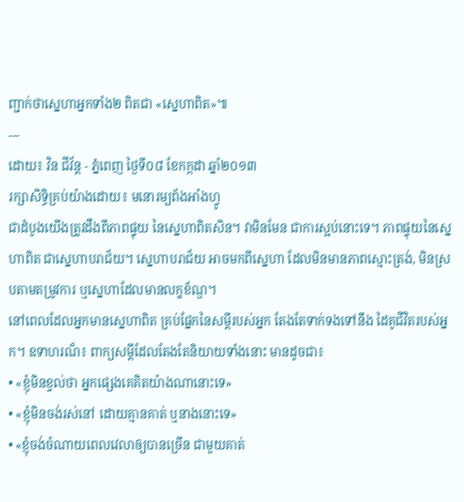ញ្ជាក់ថាស្នេហាអ្នកទាំង២ ពិតជា «ស្នេហាពិត»៕
---
ដោយ៖ វិន ជីវ័ន្ត - ភ្នំពេញ ថ្ងៃទី០៨ ខែកក្កដា ឆ្នាំ២០១៣
រក្សាសិទ្ធិគ្រប់យ៉ាងដោយ៖ មនោរម្យព័ងអាំងហ្វូ
ជាដំបូងយើងត្រូវដឹងពីភាពផ្ទុយ នៃស្នេហាពិតសិន។ វាមិនមែន ជាការស្អប់នោះទេ។ ភាពផ្ទុយនៃស្នេហាពិត ជាស្នេហាបរាជ័យ។ ស្នេហាបរាជ័យ អាចមកពីស្នេហា ដែលមិនមានភាពស្មោះត្រង់, មិនស្របតាមតម្រូវការ ឬស្នេហាដែលមានលក្ខខ័ណ្ឌ។
នៅពេលដែលអ្នកមានស្នេហាពិត គ្រប់ផ្នែកនៃសម្តីរបស់អ្នក តែងតែទាក់ទងទៅនឹង ដៃគូជីវិតរបស់អ្នក។ ឧទាហរណ៏៖ ពាក្យសម្តីដែលតែងតែនិយាយទាំងនោះ មានដូចជា៖
• «ខ្ញុំមិនខ្វល់ថា អ្នកផ្សេងគេគិតយ៉ាងណានោះទេ»
• «ខ្ញុំមិនចង់រស់នៅ ដោយគ្មានគាត់ ឬនាងនោះទេ»
• «ខ្ញុំចង់ចំណាយពេលវេលាឲ្យបានច្រើន ជាមួយគាត់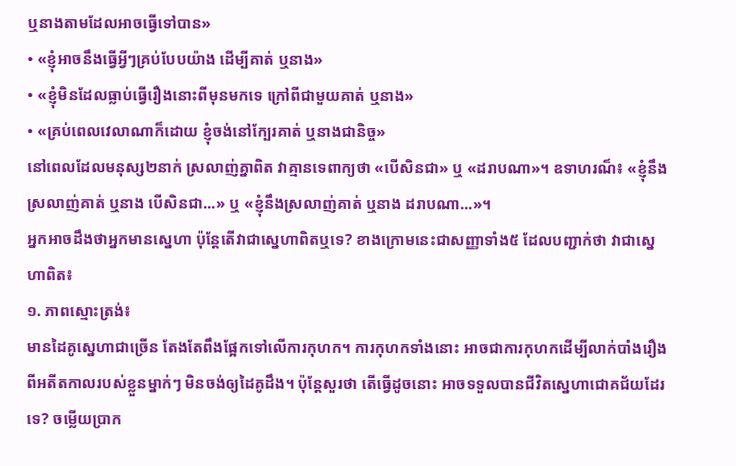ឬនាងតាមដែលអាចធ្វើទៅបាន»
• «ខ្ញុំអាចនឹងធ្វើអ្វីៗគ្រប់បែបយ៉ាង ដើម្បីគាត់ ឬនាង»
• «ខ្ញុំមិនដែលធ្លាប់ធ្វើរឿងនោះពីមុនមកទេ ក្រៅពីជាមួយគាត់ ឬនាង»
• «គ្រប់ពេលវេលាណាក៏ដោយ ខ្ញុំចង់នៅក្បែរគាត់ ឬនាងជានិច្ច»
នៅពេលដែលមនុស្ស២នាក់ ស្រលាញ់គ្នាពិត វាគ្មានទេពាក្យថា «បើសិនជា» ឬ «ដរាបណា»។ ឧទាហរណ៏៖ «ខ្ញុំនឹងស្រលាញ់គាត់ ឬនាង បើសិនជា...» ឬ «ខ្ញុំនឹងស្រលាញ់គាត់ ឬនាង ដរាបណា...»។
អ្នកអាចដឹងថាអ្នកមានស្នេហា ប៉ុន្តែតើវាជាស្នេហាពិតឬទេ? ខាងក្រោមនេះជាសញ្ញាទាំង៥ ដែលបញ្ជាក់ថា វាជាស្នេហាពិត៖
១. ភាពស្មោះត្រង់៖
មានដៃគូស្នេហាជាច្រើន តែងតែពឹងផ្អែកទៅលើការកុហក។ ការកុហកទាំងនោះ អាចជាការកុហកដើម្បីលាក់បាំងរឿងពីអតីតកាលរបស់ខ្លួនម្នាក់ៗ មិនចង់ឲ្យដៃគូដឹង។ ប៉ុន្តែសួរថា តើធ្វើដូចនោះ អាចទទួលបានជីវិតស្នេហាជោគជ័យដែរទេ? ចម្លើយប្រាក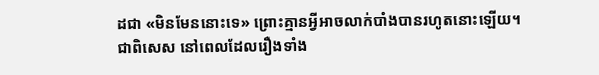ដជា «មិនមែននោះទេ» ព្រោះគ្មានអ្វីអាចលាក់បាំងបានរហូតនោះឡើយ។
ជាពិសេស នៅពេលដែលរឿងទាំង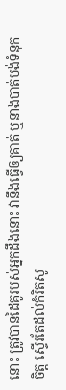នោះ ត្រូវបានដៃគូរបស់អ្នកដឹងនោះ វានឹងធ្វើឲ្យគាត់ ឬនាងបាត់បង់ទំនុកចិត្ត ស្ទើរតែដល់កំរិតសូ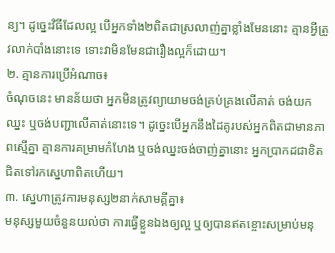ន្យ។ ដូច្នេះវិធីដែលល្អ បើអ្នកទាំង២ពិតជាស្រលាញ់គ្នាខ្លាំងមែននោះ គ្មានអ្វីត្រូវលាក់បាំងនោះទេ ទោះវាមិនមែនជារឿងល្អក៏ដោយ។
២. គ្មានការប្រើអំណាច៖
ចំណុចនេះ មានន័យថា អ្នកមិនត្រូវព្យាយាមចង់គ្រប់គ្រងលើគាត់ ចង់យកឈ្នះ ឬចង់បញ្ជាលើគាត់នោះទេ។ ដូច្នេះបើអ្នកនឹងដៃគូរបស់អ្នកពិតជាមានភាពស្មើគ្នា គ្មានការគម្រាមកំហែង ឬចង់ឈ្នះចង់ចាញ់គ្នានោះ អ្នកប្រាកដជាខិតជិតទៅរកស្នេហាពិតហើយ។
៣. ស្នេហាត្រូវការមនុស្ស២នាក់សាមគ្គីគ្នា៖
មនុស្សមួយចំនួនយល់ថា ការធ្វើខ្លួនឯងឲ្យល្អ ឬឲ្យបានឥតខ្ចោះសម្រាប់មនុ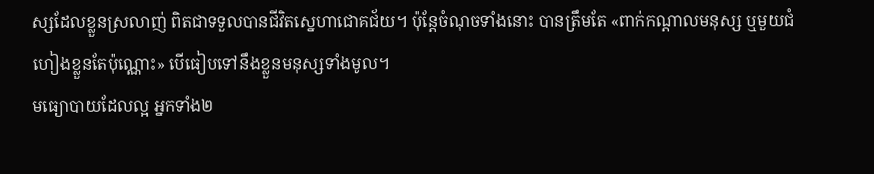ស្សដែលខ្លួនស្រលាញ់ ពិតជាទទួលបានជីវិតស្នេហាជោគជ័យ។ ប៉ុន្តែចំណុចទាំងនោះ បានត្រឹមតែ «ពាក់កណ្តាលមនុស្ស ឬមួយជំហៀងខ្លួនតែប៉ុណ្ណោះ» បើធៀបទៅនឹងខ្លួនមនុស្សទាំងមូល។
មធ្យោបាយដែលល្អ អ្នកទាំង២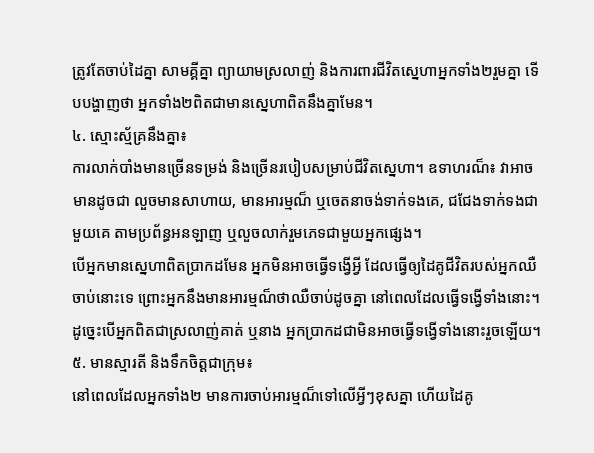ត្រូវតែចាប់ដៃគ្នា សាមគ្គីគ្នា ព្យាយាមស្រលាញ់ និងការពារជីវិតស្នេហាអ្នកទាំង២រួមគ្នា ទើបបង្ហាញថា អ្នកទាំង២ពិតជាមានស្នេហាពិតនឹងគ្នាមែន។
៤. ស្មោះស្ម័គ្រនឹងគ្នា៖
ការលាក់បាំងមានច្រើនទម្រង់ និងច្រើនរបៀបសម្រាប់ជីវិតស្នេហា។ ឧទាហរណ៏៖ វាអាចមានដូចជា លួចមានសាហាយ, មានអារម្មណ៏ ឬចេតនាចង់ទាក់ទងគេ, ជជែងទាក់ទងជាមួយគេ តាមប្រព័ន្ធអនឡាញ ឬលួចលាក់រួមភេទជាមួយអ្នកផ្សេង។
បើអ្នកមានស្នេហាពិតប្រាកដមែន អ្នកមិនអាចធ្វើទង្វើអ្វី ដែលធ្វើឲ្យដៃគូជីវិតរបស់អ្នកឈឺចាប់នោះទេ ព្រោះអ្នកនឹងមានអារម្មណ៏ថាឈឺចាប់ដូចគ្នា នៅពេលដែលធ្វើទង្វើទាំងនោះ។ ដូច្នេះបើអ្នកពិតជាស្រលាញ់គាត់ ឬនាង អ្នកប្រាកដជាមិនអាចធ្វើទង្វើទាំងនោះរួចឡើយ។
៥. មានស្មារតី និងទឹកចិត្តជាក្រុម៖
នៅពេលដែលអ្នកទាំង២ មានការចាប់អារម្មណ៏ទៅលើអ្វីៗខុសគ្នា ហើយដៃគូ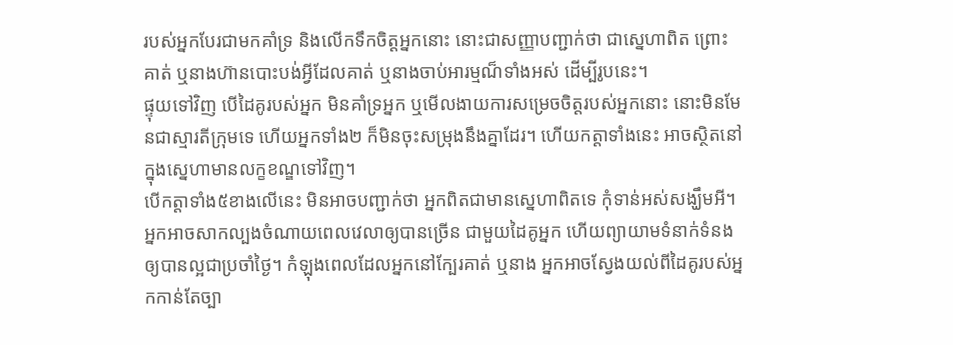របស់អ្នកបែរជាមកគាំទ្រ និងលើកទឹកចិត្តអ្នកនោះ នោះជាសញ្ញាបញ្ជាក់ថា ជាស្នេហាពិត ព្រោះគាត់ ឬនាងហ៊ានបោះបង់អ្វីដែលគាត់ ឬនាងចាប់អារម្មណ៏ទាំងអស់ ដើម្បីរូបនេះ។
ផ្ទុយទៅវិញ បើដៃគូរបស់អ្នក មិនគាំទ្រអ្នក ឬមើលងាយការសម្រេចចិត្តរបស់អ្នកនោះ នោះមិនមែនជាស្មារតីក្រុមទេ ហើយអ្នកទាំង២ ក៏មិនចុះសម្រុងនឹងគ្នាដែរ។ ហើយកត្តាទាំងនេះ អាចស្ថិតនៅក្នុងស្នេហាមានលក្ខខណ្ឌទៅវិញ។
បើកត្តាទាំង៥ខាងលើនេះ មិនអាចបញ្ជាក់ថា អ្នកពិតជាមានស្នេហាពិតទេ កុំទាន់អស់សង្ឃឹមអី។ អ្នកអាចសាកល្បងចំណាយពេលវេលាឲ្យបានច្រើន ជាមួយដៃគូអ្នក ហើយព្យាយាមទំនាក់ទំនងឲ្យបានល្អជាប្រចាំថ្ងៃ។ កំឡុងពេលដែលអ្នកនៅក្បែរគាត់ ឬនាង អ្នកអាចស្វែងយល់ពីដៃគូរបស់អ្នកកាន់តែច្បា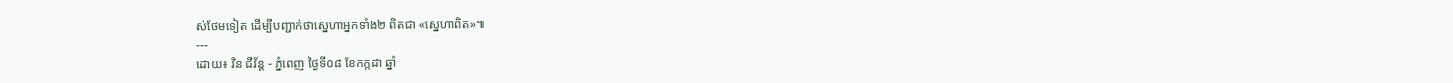ស់ថែមទៀត ដើម្បីបញ្ជាក់ថាស្នេហាអ្នកទាំង២ ពិតជា «ស្នេហាពិត»៕
---
ដោយ៖ វិន ជីវ័ន្ត - ភ្នំពេញ ថ្ងៃទី០៨ ខែកក្កដា ឆ្នាំ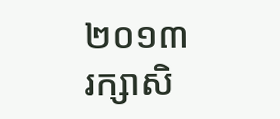២០១៣
រក្សាសិ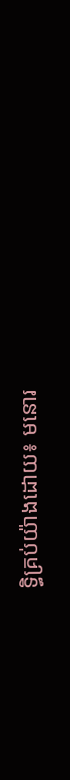ទ្ធិគ្រប់យ៉ាងដោយ៖ មនោរ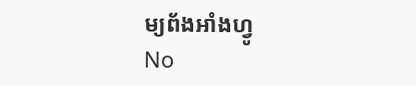ម្យព័ងអាំងហ្វូ
No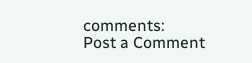comments:
Post a Comment